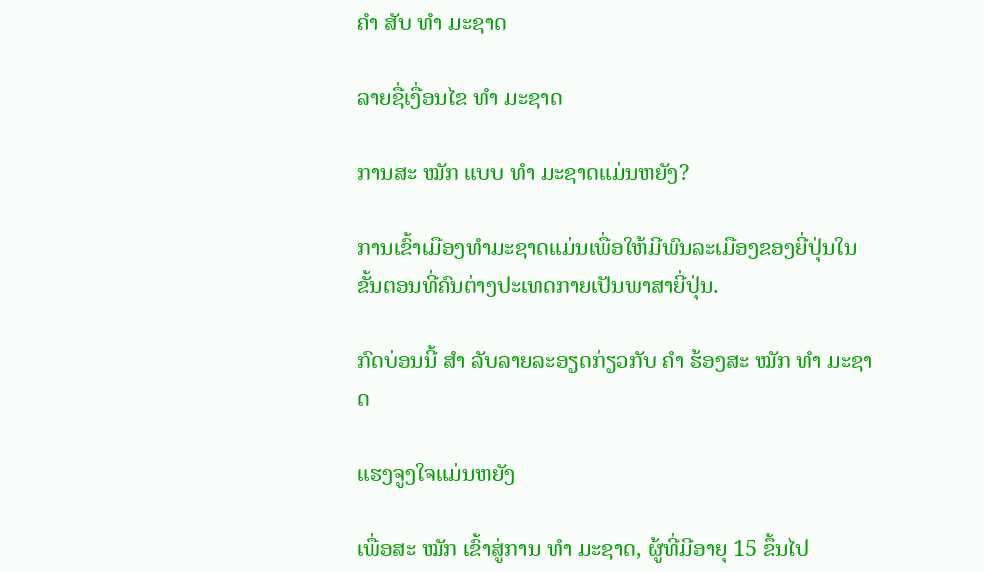ຄຳ ສັບ ທຳ ມະຊາດ

ລາຍຊື່ເງື່ອນໄຂ ທຳ ມະຊາດ

ການສະ ໝັກ ແບບ ທຳ ມະຊາດແມ່ນຫຍັງ?

ການເຂົ້າເມືອງທໍາມະຊາດແມ່ນເພື່ອໃຫ້ມີພົນລະເມືອງຂອງຍີ່ປຸ່ນໃນຂັ້ນຕອນທີ່ຄົນຕ່າງປະເທດກາຍເປັນພາສາຍີ່ປຸ່ນ.

ກົດບ່ອນນີ້ ສຳ ລັບລາຍລະອຽດກ່ຽວກັບ ຄຳ ຮ້ອງສະ ໝັກ ທຳ ມະຊາດ

ແຮງຈູງໃຈແມ່ນຫຍັງ

ເພື່ອສະ ໝັກ ເຂົ້າສູ່ການ ທຳ ມະຊາດ, ຜູ້ທີ່ມີອາຍຸ 15 ຂຶ້ນໄປ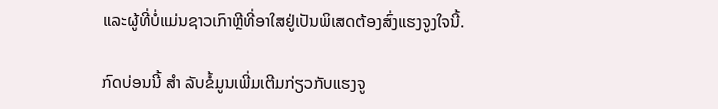ແລະຜູ້ທີ່ບໍ່ແມ່ນຊາວເກົາຫຼີທີ່ອາໃສຢູ່ເປັນພິເສດຕ້ອງສົ່ງແຮງຈູງໃຈນີ້.

ກົດບ່ອນນີ້ ສຳ ລັບຂໍ້ມູນເພີ່ມເຕີມກ່ຽວກັບແຮງຈູ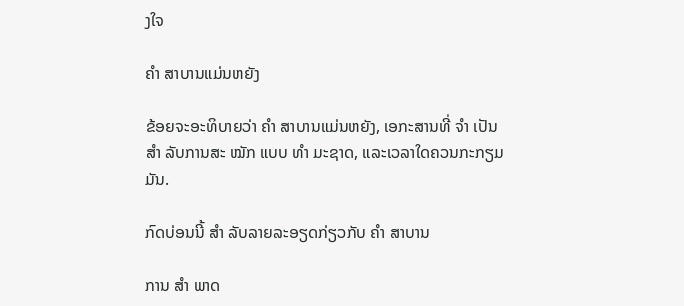ງໃຈ

ຄຳ ສາບານແມ່ນຫຍັງ

ຂ້ອຍຈະອະທິບາຍວ່າ ຄຳ ສາບານແມ່ນຫຍັງ, ເອກະສານທີ່ ຈຳ ເປັນ ສຳ ລັບການສະ ໝັກ ແບບ ທຳ ມະຊາດ, ແລະເວລາໃດຄວນກະກຽມມັນ.

ກົດບ່ອນນີ້ ສຳ ລັບລາຍລະອຽດກ່ຽວກັບ ຄຳ ສາບານ

ການ ສຳ ພາດ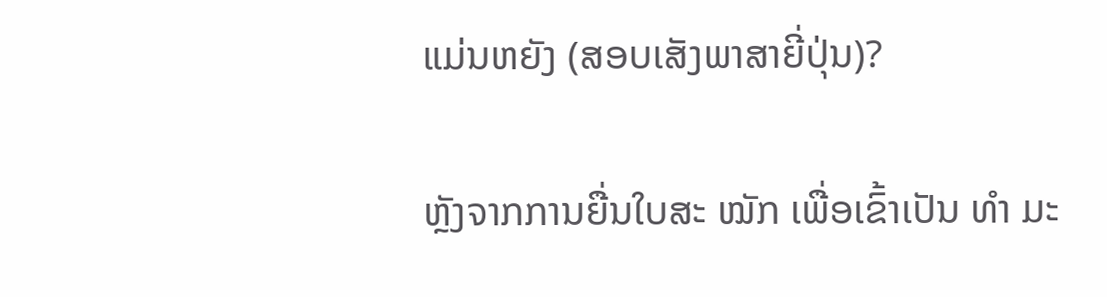ແມ່ນຫຍັງ (ສອບເສັງພາສາຍີ່ປຸ່ນ)?

ຫຼັງຈາກການຍື່ນໃບສະ ໝັກ ເພື່ອເຂົ້າເປັນ ທຳ ມະ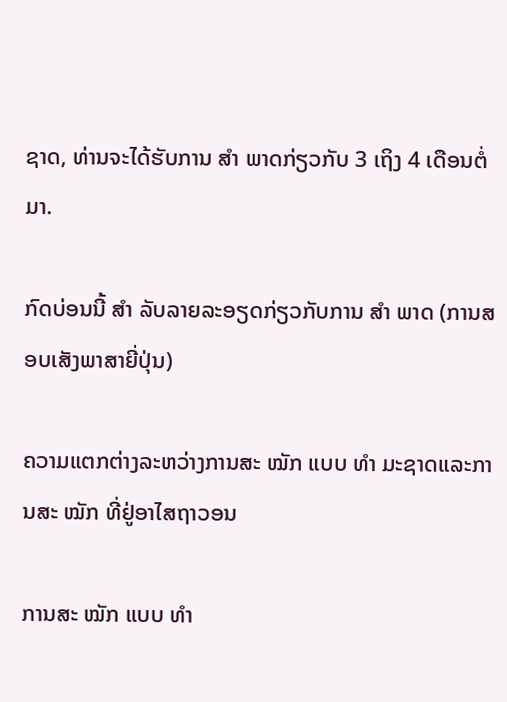ຊາດ, ທ່ານຈະໄດ້ຮັບການ ສຳ ພາດກ່ຽວກັບ 3 ເຖິງ 4 ເດືອນຕໍ່ມາ.

ກົດບ່ອນນີ້ ສຳ ລັບລາຍລະອຽດກ່ຽວກັບການ ສຳ ພາດ (ການສອບເສັງພາສາຍີ່ປຸ່ນ)

ຄວາມແຕກຕ່າງລະຫວ່າງການສະ ໝັກ ແບບ ທຳ ມະຊາດແລະການສະ ໝັກ ທີ່ຢູ່ອາໄສຖາວອນ

ການສະ ໝັກ ແບບ ທຳ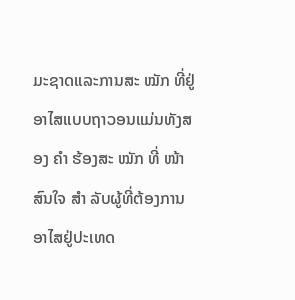ມະຊາດແລະການສະ ໝັກ ທີ່ຢູ່ອາໄສແບບຖາວອນແມ່ນທັງສອງ ຄຳ ຮ້ອງສະ ໝັກ ທີ່ ໜ້າ ສົນໃຈ ສຳ ລັບຜູ້ທີ່ຕ້ອງການອາໄສຢູ່ປະເທດ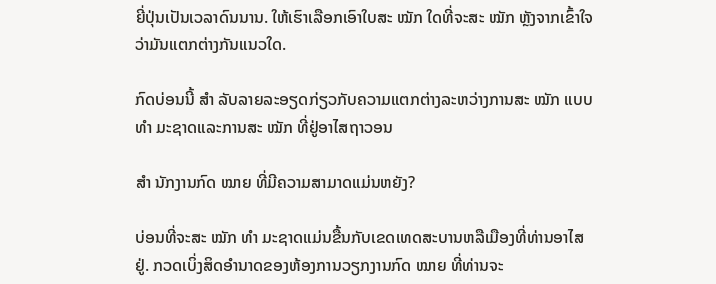ຍີ່ປຸ່ນເປັນເວລາດົນນານ. ໃຫ້ເຮົາເລືອກເອົາໃບສະ ໝັກ ໃດທີ່ຈະສະ ໝັກ ຫຼັງຈາກເຂົ້າໃຈວ່າມັນແຕກຕ່າງກັນແນວໃດ.

ກົດບ່ອນນີ້ ສຳ ລັບລາຍລະອຽດກ່ຽວກັບຄວາມແຕກຕ່າງລະຫວ່າງການສະ ໝັກ ແບບ ທຳ ມະຊາດແລະການສະ ໝັກ ທີ່ຢູ່ອາໄສຖາວອນ

ສຳ ນັກງານກົດ ໝາຍ ທີ່ມີຄວາມສາມາດແມ່ນຫຍັງ?

ບ່ອນທີ່ຈະສະ ໝັກ ທຳ ມະຊາດແມ່ນຂື້ນກັບເຂດເທດສະບານຫລືເມືອງທີ່ທ່ານອາໄສຢູ່. ກວດເບິ່ງສິດອໍານາດຂອງຫ້ອງການວຽກງານກົດ ໝາຍ ທີ່ທ່ານຈະ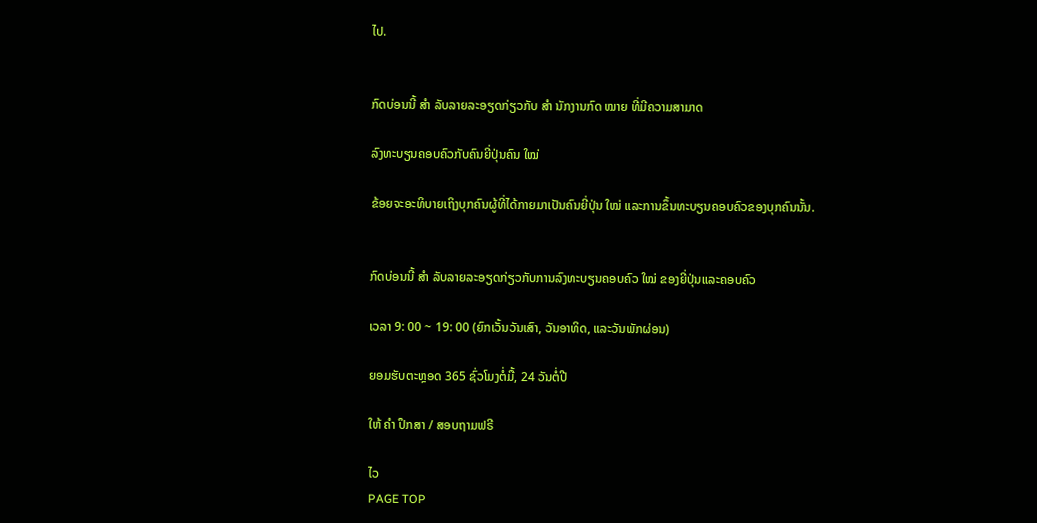ໄປ.


ກົດບ່ອນນີ້ ສຳ ລັບລາຍລະອຽດກ່ຽວກັບ ສຳ ນັກງານກົດ ໝາຍ ທີ່ມີຄວາມສາມາດ

ລົງທະບຽນຄອບຄົວກັບຄົນຍີ່ປຸ່ນຄົນ ໃໝ່

ຂ້ອຍຈະອະທິບາຍເຖິງບຸກຄົນຜູ້ທີ່ໄດ້ກາຍມາເປັນຄົນຍີ່ປຸ່ນ ໃໝ່ ແລະການຂຶ້ນທະບຽນຄອບຄົວຂອງບຸກຄົນນັ້ນ.


ກົດບ່ອນນີ້ ສຳ ລັບລາຍລະອຽດກ່ຽວກັບການລົງທະບຽນຄອບຄົວ ໃໝ່ ຂອງຍີ່ປຸ່ນແລະຄອບຄົວ

ເວລາ 9: 00 ~ 19: 00 (ຍົກເວັ້ນວັນເສົາ, ວັນອາທິດ, ແລະວັນພັກຜ່ອນ)

ຍອມຮັບຕະຫຼອດ 365 ຊົ່ວໂມງຕໍ່ມື້, 24 ວັນຕໍ່ປີ

ໃຫ້ ຄຳ ປຶກສາ / ສອບຖາມຟຣີ

ໄວ
PAGE TOP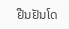ຢືນຢັນໂດ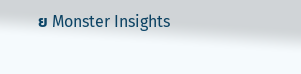ຍ Monster Insights